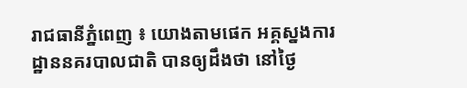រាជធានីភ្នំពេញ ៖ យោងតាមផេក អគ្គស្នងការដ្ឋាននគរបាលជាតិ បានឲ្យដឹងថា នៅថ្ងៃ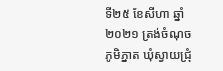ទី២៥ ខែសីហា ឆ្នាំ ២០២១ ត្រង់ចំណុចភូមិភ្នាត ឃុំស្វាយជ្រុំ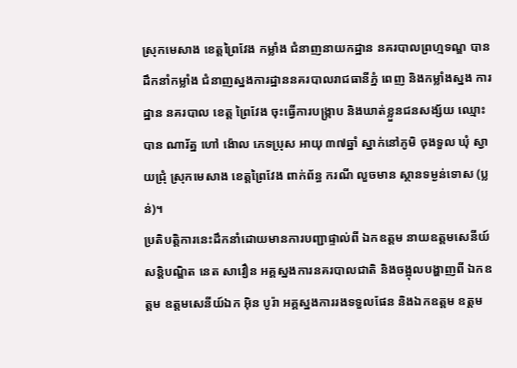ស្រុកមេសាង ខេត្តព្រៃវែង កម្លាំង ជំនាញនាយកដ្ឋាន នគរបាលព្រហ្មទណ្ឌ បានដឹកនាំកម្លាំង ជំនាញស្នងការដ្ឋាននគរបាលរាជធានីភ្នំ ពេញ និងកម្លាំងស្នង ការដ្ឋាន នគរបាល ខេត្ត ព្រៃវែង ចុះធ្វើការបង្រ្កាប និងឃាត់ខ្លួនជនសង្ស័យ ឈ្មោះ បាន ណារ័ត្ន ហៅ ង៉ោល ភេទប្រុស អាយុ ៣៧ឆ្នាំ ស្នាក់នៅភូមិ ចុងទួល ឃុំ ស្វាយជ្រុំ ស្រុកមេសាង ខេត្តព្រៃវែង ពាក់ព័ន្ធ ករណី លួចមាន ស្ថានទម្ងន់ទោស (ប្លន់)។
ប្រតិបត្តិការនេះដឹកនាំដោយមានការបញ្ជាផ្ទាល់ពី ឯកឧត្តម នាយឧត្តមសេនីយ៍ សន្ដិបណ្ឌិត នេត សាវឿន អគ្គស្នងការនគរបាលជាតិ និងចង្អុលបង្ហាញពី ឯកឧត្តម ឧត្តមសេនីយ៍ឯក អ៊ិន បូរ៉ា អគ្គស្នងការរងទទួលផែន និងឯកឧត្តម ឧត្តម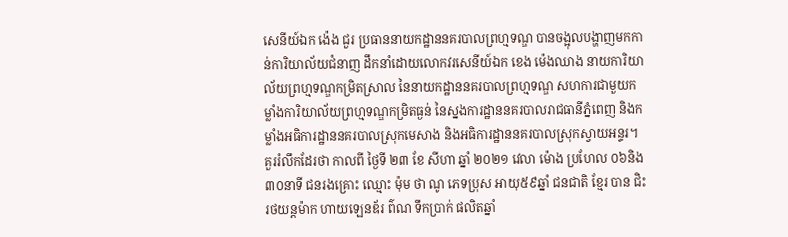សេនីយ៍ឯក ង៉េង ជួរ ប្រធាននាយកដ្ឋាននគរបាលព្រហ្មទណ្ឌ បានចង្អុលបង្ហាញមកកាន់ការិយាល័យជំនាញ ដឹកនាំដោយលោកវរសេនីយ៍ឯក ខេង ម៉េងឈាង នាយការិយាល័យព្រហ្មទណ្ឌកម្រិតស្រាល នៃនាយកដ្ឋាននគរបាលព្រហ្មទណ្ឌ សហការជាមួយកម្លាំងការិយាល័យព្រហ្មទណ្ឌកម្រិតធ្ងន់ នៃស្នងការដ្ឋាននគរបាលរាជធានីភ្នំពេញ និងកម្លាំងអធិការដ្ឋាននគរបាលស្រុកមេសាង និងអធិការដ្ឋាននគរបាលស្រុកស្វាយអន្ទរ។
គួររំលឹកដែរថា កាលពី ថ្ងៃទី ២៣ ខែ សីហា ឆ្នាំ ២០២១ វេលា ម៉ោង ប្រហែល ០៦និង៣០នាទី ជនរងគ្រោះ ឈ្មោះ ម៉ុម ថា ណូ ភេទប្រុស អាយុ៥៩ឆ្នាំ ជនជាតិ ខ្មែរ បាន ជិះរថយន្តម៉ាក ហាយឡេនឌ័រ ព៌ណ ទឹកប្រាក់ ផលិតឆ្នាំ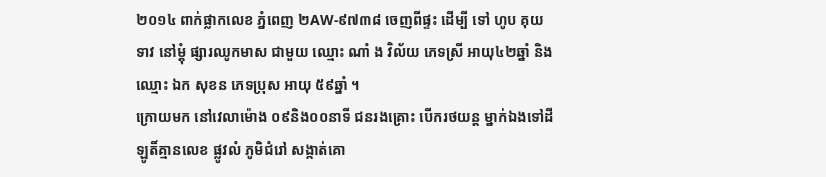២០១៤ ពាក់ផ្លាកលេខ ភ្នំពេញ ២AW-៩៧៣៨ ចេញពីផ្ទះ ដើម្បី ទៅ ហូប គុយទាវ នៅម្តុំ ផ្សារឈូកមាស ជាមួយ ឈ្មោះ ណាំ ង វិល័យ ភេទស្រី អាយុ៤២ឆ្នាំ និងឈ្មោះ ឯក សុខន ភេទប្រុស អាយុ ៥៩ឆ្នាំ ។
ក្រោយមក នៅវេលាម៉ោង ០៩និង០០នាទី ជនរងគ្រោះ បើករថយន្ត ម្នាក់ឯងទៅដីឡូតិ៍គ្មានលេខ ផ្លូវលំ ភូមិជំរៅ សង្កាត់គោ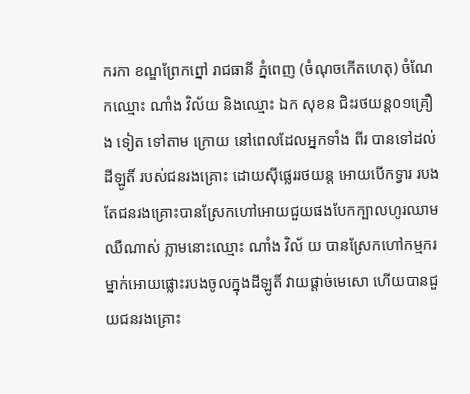ករកា ខណ្ឌព្រែកព្នៅ រាជធានី ភ្នំពេញ (ចំណុចកើតហេតុ) ចំណែកឈ្មោះ ណាំង វិល័យ និងឈ្មោះ ឯក សុខន ជិះរថយន្ត០១គ្រឿង ទៀត ទៅតាម ក្រោយ នៅពេលដែលអ្នកទាំង ពីរ បានទៅដល់ដីឡូតិ៍ របស់ជនរងគ្រោះ ដោយស៊ីផ្លេររថយន្ត អោយបើកទ្វារ របង តែជនរងគ្រោះបានស្រែកហៅអោយជួយផងបែកក្បាលហូរឈាមឈឺណាស់ ភ្លាមនោះឈ្មោះ ណាំង វិល័ យ បានស្រែកហៅកម្មករម្នាក់អោយផ្លោះរបងចូលក្នុងដីឡូតិ៍ វាយផ្តាច់មេសោ ហើយបានជួយជនរងគ្រោះ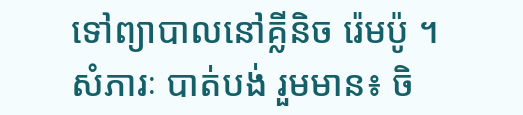ទៅព្យាបាលនៅគ្លីនិច រ៉េមប៉ូ ។
សំភារៈ បាត់បង់ រួមមាន៖ ចិ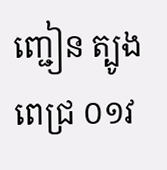ញ្ជៀន ត្បូងពេជ្រ ០១វ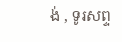ង់ , ទូរសព្ទ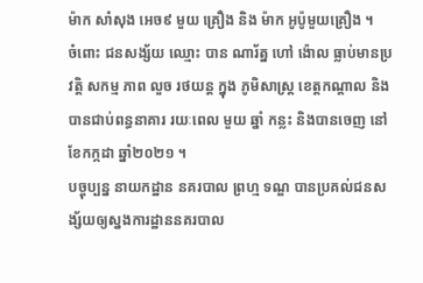ម៉ាក សាំសុង អេច៩ មួយ គ្រឿង និង ម៉ាក អូប៉ូមួយគ្រឿង ។
ចំពោះ ជនសង្ស័យ ឈ្មោះ បាន ណារ័ត្ន ហៅ ង៉ោល ធ្លាប់មានប្រវត្តិ សកម្ម ភាព លួច រថយន្ត ក្នុង ភូមិសាស្ត្រ ខេត្តកណ្តាល និងបានជាប់ពន្ធនាគារ រយៈពេល មួយ ឆ្នាំ កន្លះ និងបានចេញ នៅខែកក្កដា ឆ្នាំ២០២១ ។
បច្ចុប្បន្ន នាយកដ្ឋាន នគរបាល ព្រហ្ម ទណ្ឌ បានប្រគល់ជនសង្ស័យឲ្យស្នងការដ្ឋាននគរបាល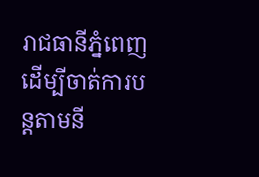រាជធានីភ្នំពេញ ដើម្បីចាត់ការបន្ដតាមនី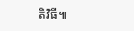តិវិធី៕